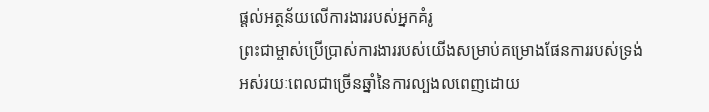ផ្ដល់អត្ថន័យលើការងាររបស់អ្នកគំរូ
ព្រះជាម្ចាស់ប្រើប្រាស់ការងាររបស់យើងសម្រាប់គម្រោងផែនការរបស់ទ្រង់
អស់រយៈពេលជាច្រើនឆ្នាំនៃការល្បងលពេញដោយ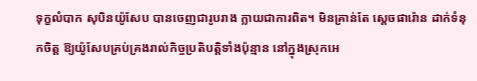ទុក្ខលំបាក សុបិនយ៉ូសែប បានចេញជារូបរាង ក្លាយជាការពិត។ មិនគ្រាន់តែ ស្ដេចផារ៉ោន ដាក់ទំនុកចិត្ដ ឱ្យយ៉ូសែបគ្រប់គ្រងរាល់កិច្ចប្រតិបត្តិទាំងប៉ុន្មាន នៅក្នុងស្រុកអេ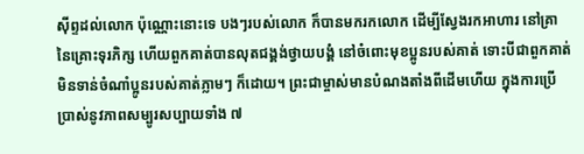ស៊ីព្ទដល់លោក ប៉ុណ្ណោះនោះទេ បងៗរបស់លោក ក៏បានមករកលោក ដើម្បីស្វែងរកអាហារ នៅគ្រានៃគ្រោះទុរភិក្ស ហើយពួកគាត់បានលុតជង្គង់ថ្វាយបង្គំ នៅចំពោះមុខប្អូនរបស់គាត់ ទោះបីជាពួកគាត់មិនទាន់ចំណាំប្អូនរបស់គាត់ភ្លាមៗ ក៏ដោយ។ ព្រះជាម្ចាស់មានបំណងតាំងពីដើមហើយ ក្នុងការប្រើប្រាស់នូវភាពសម្បូរសប្បាយទាំង ៧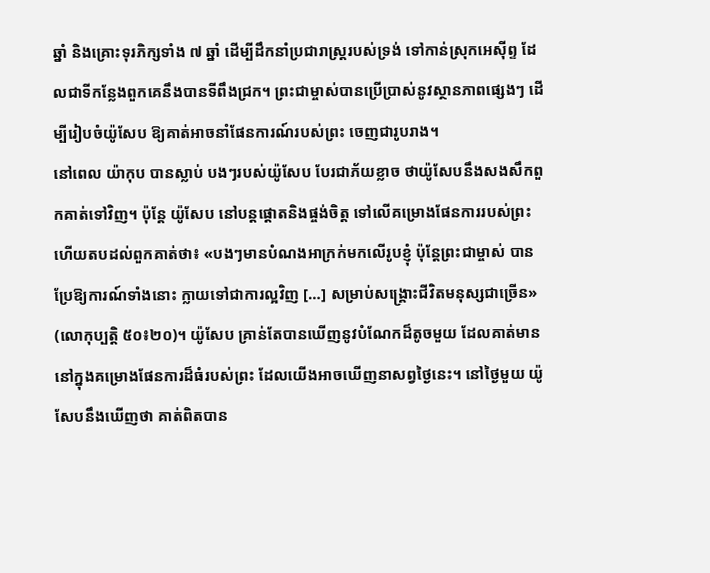ឆ្នាំ និងគ្រោះទុរភិក្សទាំង ៧ ឆ្នាំ ដើម្បីដឹកនាំប្រជារាស្រ្ដរបស់ទ្រង់ ទៅកាន់ស្រុកអេស៊ីព្ទ ដែលជាទីកន្លែងពួកគេនឹងបានទីពឹងជ្រក។ ព្រះជាម្ចាស់បានប្រើប្រាស់នូវស្ថានភាពផ្សេងៗ ដើម្បីរៀបចំយ៉ូសែប ឱ្យគាត់អាចនាំផែនការណ៍របស់ព្រះ ចេញជារូបរាង។
នៅពេល យ៉ាកុប បានស្លាប់ បងៗរបស់យ៉ូសែប បែរជាភ័យខ្លាច ថាយ៉ូសែបនឹងសងសឹកពួកគាត់ទៅវិញ។ ប៉ុន្តែ យ៉ូសែប នៅបន្តផ្ដោតនិងផ្ចង់ចិត្ដ ទៅលើគម្រោងផែនការរបស់ព្រះ ហើយតបដល់ពួកគាត់ថា៖ «បងៗមានបំណងអាក្រក់មកលើរូបខ្ញុំ ប៉ុន្តែព្រះជាម្ចាស់ បានប្រែឱ្យការណ៍ទាំងនោះ ក្លាយទៅជាការល្អវិញ […] សម្រាប់សង្គ្រោះជីវិតមនុស្សជាច្រើន» (លោកុប្បត្តិ ៥០៖២០)។ យ៉ូសែប គ្រាន់តែបានឃើញនូវបំណែកដ៏តូចមួយ ដែលគាត់មាន នៅក្នុងគម្រោងផែនការដ៏ធំរបស់ព្រះ ដែលយើងអាចឃើញនាសព្វថ្ងៃនេះ។ នៅថ្ងៃមួយ យ៉ូសែបនឹងឃើញថា គាត់ពិតបាន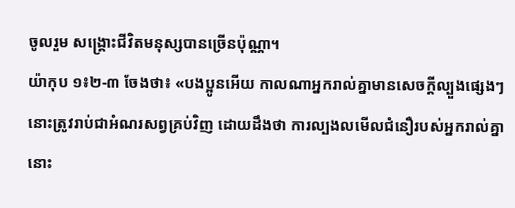ចូលរួម សង្គ្រោះជីវិតមនុស្សបានច្រើនប៉ុណ្ណា។
យ៉ាកុប ១៖២-៣ ចែងថា៖ «បងប្អូនអើយ កាលណាអ្នករាល់គ្នាមានសេចក្ដីល្បួងផ្សេងៗ នោះត្រូវរាប់ជាអំណរសព្វគ្រប់វិញ ដោយដឹងថា ការល្បងលមើលជំនឿរបស់អ្នករាល់គ្នា នោះ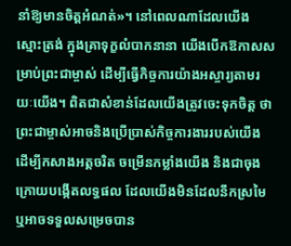នាំឱ្យមានចិត្ដអំណត់»។ នៅពេលណាដែលយើង ស្មោះត្រង់ ក្នុងគ្រាទុក្ខលំបាកនានា យើងបើកឱកាសសម្រាប់ព្រះជាម្ចាស់ ដើម្បីធ្វើកិច្ចការយ៉ាងអស្ចារ្យតាមរយៈយើង។ ពិតជាសំខាន់ដែលយើងត្រូវចេះទុកចិត្ដ ថាព្រះជាម្ចាស់អាចនិងប្រើប្រាស់កិច្ចការងាររបស់យើង ដើម្បីកសាងអត្ដចរិត ចម្រើនកម្លាំងយើង និងជាចុងក្រោយបង្កើតលទ្ធផល ដែលយើងមិនដែលនឹកស្រមៃ ឬអាចទទួលសម្រេចបាន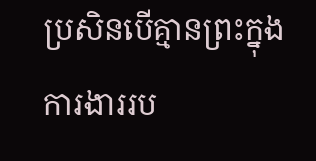ប្រសិនបើគ្មានព្រះក្នុងការងាររប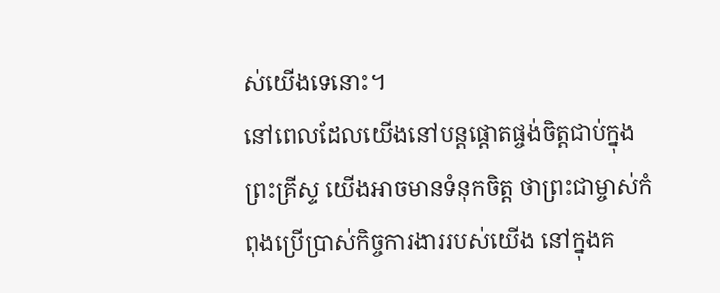ស់យើងទេនោះ។
នៅពេលដែលយើងនៅបន្តផ្ដោតផ្ចង់ចិត្ដជាប់ក្នុងព្រះគ្រីស្ទ យើងអាចមានទំនុកចិត្ដ ថាព្រះជាម្ចាស់កំពុងប្រើប្រាស់កិច្ចការងាររបស់យើង នៅក្នុងគ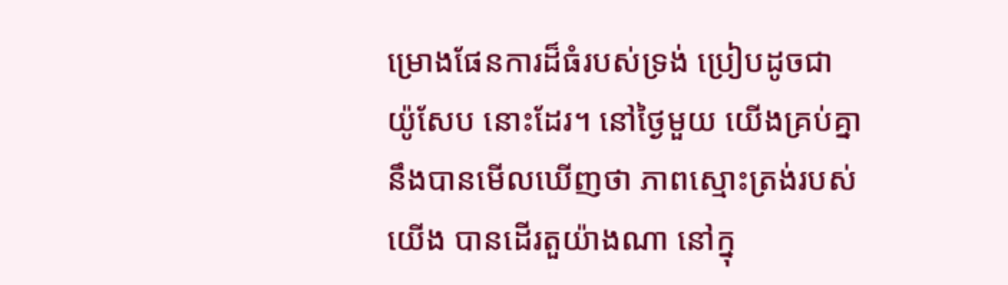ម្រោងផែនការដ៏ធំរបស់ទ្រង់ ប្រៀបដូចជា យ៉ូសែប នោះដែរ។ នៅថ្ងៃមួយ យើងគ្រប់គ្នា នឹងបានមើលឃើញថា ភាពស្មោះត្រង់របស់យើង បានដើរតួយ៉ាងណា នៅក្នុ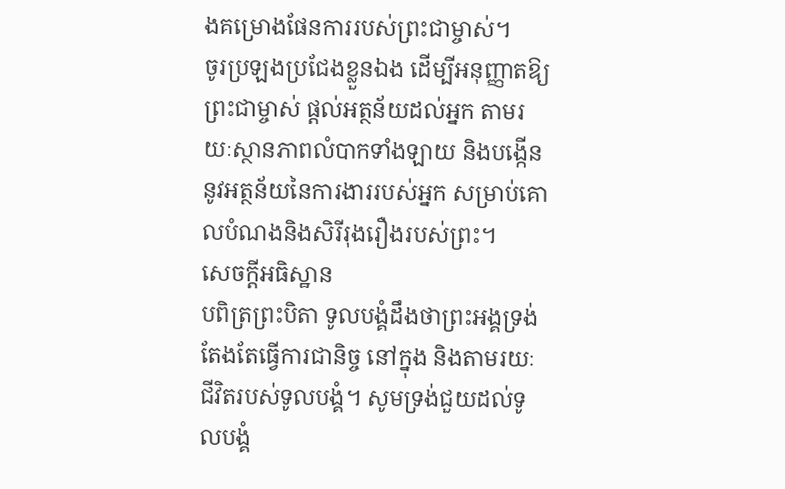ងគម្រោងផែនការរបស់ព្រះជាម្ចាស់។
ចូរប្រឡងប្រជែងខ្លួនឯង ដើម្បីអនុញ្ញាតឱ្យព្រះជាម្ចាស់ ផ្ដល់អត្ថន័យដល់អ្នក តាមរយៈស្ថានភាពលំបាកទាំងឡាយ និងបង្កើននូវអត្ថន័យនៃការងាររបស់អ្នក សម្រាប់គោលបំណងនិងសិរីរុងរឿងរបស់ព្រះ។
សេចក្ដីអធិស្ឋាន
បពិត្រព្រះបិតា ទូលបង្គំដឹងថាព្រះអង្គទ្រង់តែងតែធ្វើការជានិច្ច នៅក្នុង និងតាមរយៈជីវិតរបស់ទូលបង្គំ។ សូមទ្រង់ជួយដល់ទូលបង្គំ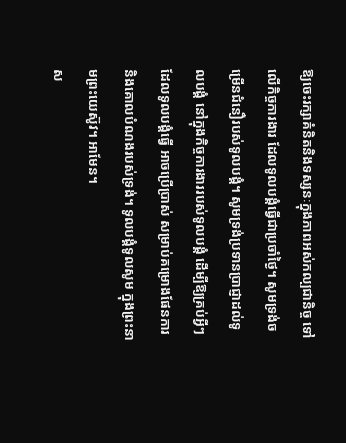ឱ្យចេះរក្សាគំនិតនិងទស្សនៈក្នុងភាពអស់កល្បជានិច្ច ទៅលើកិច្ចការងារ ដែលទូលបង្គំធ្វើជាប្រចាំថ្ងៃ។ សូមទ្រង់ចម្រើនជំនឿរបស់ទូលបង្គំ។ សូមទ្រង់ប្រទានប្រាជ្ញាដល់ទូលបង្គំ នៅក្នុងកិច្ចការងាររបស់ទូលបង្គំ ដើម្បីឱ្យគ្រប់អ្វីៗដែលទូលបង្គំធ្វើ អាចប្រើប្រាស់ សម្រាប់គម្រោងផែនការ និងគោលបំណងរបស់ទ្រង់។ ទូលបង្គំទូលសូម ក្នុងព្រះនាមព្រះយេស៊ូវ។ អាមែន។
ស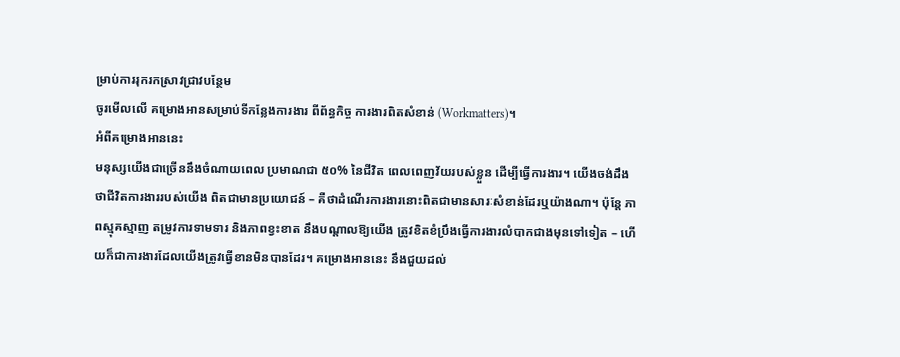ម្រាប់ការរុករកស្រាវជ្រាវបន្ថែម
ចូរមើលលើ គម្រោងអានសម្រាប់ទីកន្លែងការងារ ពីព័ន្ធកិច្ច ការងារពិតសំខាន់ (Workmatters)។
អំពីគម្រោងអាននេះ
មនុស្សយើងជាច្រើននឹងចំណាយពេល ប្រមាណជា ៥០% នៃជីវិត ពេលពេញវ័យរបស់ខ្លួន ដើម្បីធ្វើការងារ។ យើងចង់ដឹងថាជីវិតការងាររបស់យើង ពិតជាមានប្រយោជន៍ – គឺថាដំណើរការងារនោះពិតជាមានសារៈសំខាន់ដែរឬយ៉ាងណា។ ប៉ុន្តែ ភាពស្មុគស្មាញ តម្រូវការទាមទារ និងភាពខ្វះខាត នឹងបណ្ដាលឱ្យយើង ត្រូវខិតខំប្រឹងធ្វើការងារលំបាកជាងមុនទៅទៀត – ហើយក៏ជាការងារដែលយើងត្រូវធ្វើខានមិនបានដែរ។ គម្រោងអាននេះ នឹងជួយដល់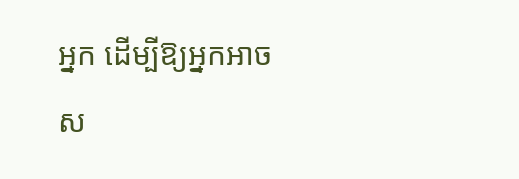អ្នក ដើម្បីឱ្យអ្នកអាចស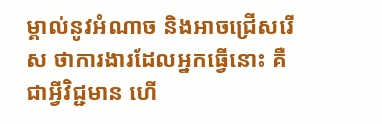ម្គាល់នូវអំណាច និងអាចជ្រើសរើស ថាការងារដែលអ្នកធ្វើនោះ គឺជាអ្វីវិជ្ជមាន ហើ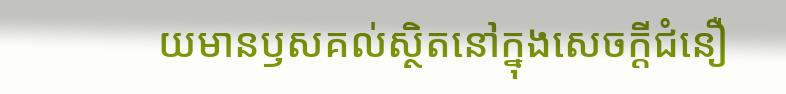យមានឫសគល់ស្ថិតនៅក្នុងសេចក្ដីជំនឿ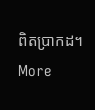ពិតប្រាកដ។
More